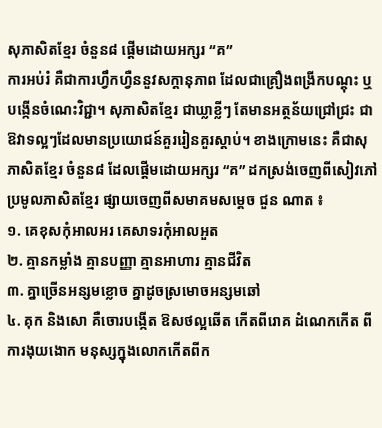សុភាសិតខ្មែរ ចំនួន៨ ផ្តើមដោយអក្សរ “គ”
ការអប់រំ គឺជាការហ្វឹកហ្វឺននួវសក្តានុភាព ដែលជាគ្រឿងពង្រីកបណ្តុះ ឬបង្កើនចំណេះវិជ្ជា។ សុភាសិតខ្មែរ ជាឃ្លាខ្លីៗ តែមានអត្ថន័យជ្រៅជ្រះ ជាឱវាទល្អៗដែលមានប្រយោជន៍គួររៀនគួរស្តាប់។ ខាងក្រោមនេះ គឺជាសុភាសិតខ្មែរ ចំនួន៨ ដែលផ្តើមដោយអក្សរ “គ” ដកស្រង់ចេញពីសៀវភៅ ប្រមូលភាសិតខ្មែរ ផ្សាយចេញពីសមាគមសម្តេច ជួន ណាត ៖
១. គេខុសកុំអាលអរ គេសាទរកុំអាលអួត
២. គ្មានកម្លាំង គ្មានបញ្ញា គ្មានអាហារ គ្មានជីវិត
៣. គ្នាច្រើនអន្សមខ្លោច គ្នាដូចស្រមោចអន្សមឆៅ
៤. គុក និងសោ គឺចោរបង្កើត ឱសថល្អឆើត កើតពីរោគ ដំណេកកើត ពីការងុយងោក មនុស្សក្នុងលោកកើតពីក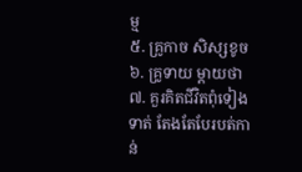ម្ម
៥. គ្រូកាច សិស្សខូច
៦. គ្រូទាយ ម្ដាយថា
៧. គួរគិតជីវិតពុំទៀងទាត់ តែងតែបែរបត់កាន់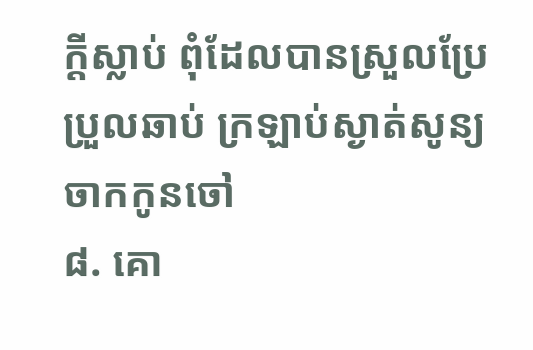ក្តីស្លាប់ ពុំដែលបានស្រួលប្រែប្រួលឆាប់ ក្រឡាប់ស្ងាត់សូន្យចាកកូនចៅ
៨. គោ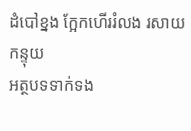ដំបៅខ្នង ក្អែកហើររំលង រសាយកន្ទុយ
អត្ថបទទាក់ទង